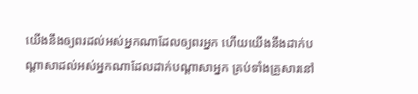យើងនឹងឲ្យពរដល់អស់អ្នកណាដែលឲ្យពរអ្នក ហើយយើងនឹងដាក់បណ្ដាសាដល់អស់អ្នកណាដែលដាក់បណ្ដាសាអ្នក គ្រប់ទាំងគ្រួសារនៅ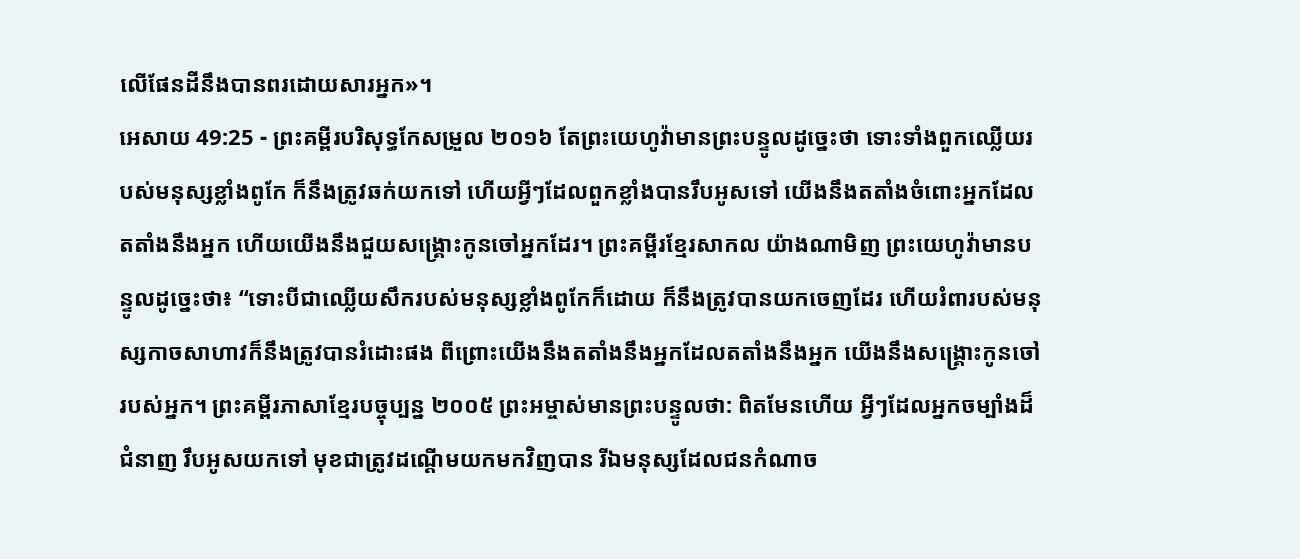លើផែនដីនឹងបានពរដោយសារអ្នក»។
អេសាយ 49:25 - ព្រះគម្ពីរបរិសុទ្ធកែសម្រួល ២០១៦ តែព្រះយេហូវ៉ាមានព្រះបន្ទូលដូច្នេះថា ទោះទាំងពួកឈ្លើយរបស់មនុស្សខ្លាំងពូកែ ក៏នឹងត្រូវឆក់យកទៅ ហើយអ្វីៗដែលពួកខ្លាំងបានរឹបអូសទៅ យើងនឹងតតាំងចំពោះអ្នកដែលតតាំងនឹងអ្នក ហើយយើងនឹងជួយសង្គ្រោះកូនចៅអ្នកដែរ។ ព្រះគម្ពីរខ្មែរសាកល យ៉ាងណាមិញ ព្រះយេហូវ៉ាមានបន្ទូលដូច្នេះថា៖ “ទោះបីជាឈ្លើយសឹករបស់មនុស្សខ្លាំងពូកែក៏ដោយ ក៏នឹងត្រូវបានយកចេញដែរ ហើយរំពារបស់មនុស្សកាចសាហាវក៏នឹងត្រូវបានរំដោះផង ពីព្រោះយើងនឹងតតាំងនឹងអ្នកដែលតតាំងនឹងអ្នក យើងនឹងសង្គ្រោះកូនចៅរបស់អ្នក។ ព្រះគម្ពីរភាសាខ្មែរបច្ចុប្បន្ន ២០០៥ ព្រះអម្ចាស់មានព្រះបន្ទូលថា: ពិតមែនហើយ អ្វីៗដែលអ្នកចម្បាំងដ៏ជំនាញ រឹបអូសយកទៅ មុខជាត្រូវដណ្ដើមយកមកវិញបាន រីឯមនុស្សដែលជនកំណាច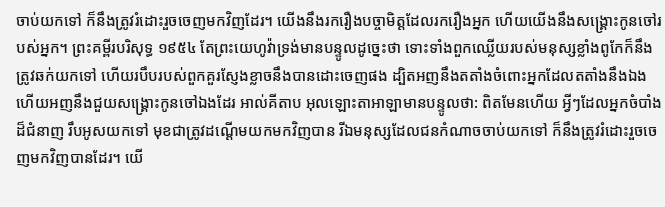ចាប់យកទៅ ក៏នឹងត្រូវរំដោះរួចចេញមកវិញដែរ។ យើងនឹងរករឿងបច្ចាមិត្តដែលរករឿងអ្នក ហើយយើងនឹងសង្គ្រោះកូនចៅរបស់អ្នក។ ព្រះគម្ពីរបរិសុទ្ធ ១៩៥៤ តែព្រះយេហូវ៉ាទ្រង់មានបន្ទូលដូច្នេះថា ទោះទាំងពួកឈ្លើយរបស់មនុស្សខ្លាំងពូកែក៏នឹងត្រូវឆក់យកទៅ ហើយរបឹបរបស់ពួកគួរស្ញែងខ្លាចនឹងបានដោះចេញផង ដ្បិតអញនឹងតតាំងចំពោះអ្នកដែលតតាំងនឹងឯង ហើយអញនឹងជួយសង្គ្រោះកូនចៅឯងដែរ អាល់គីតាប អុលឡោះតាអាឡាមានបន្ទូលថា: ពិតមែនហើយ អ្វីៗដែលអ្នកចំបាំងដ៏ជំនាញ រឹបអូសយកទៅ មុខជាត្រូវដណ្ដើមយកមកវិញបាន រីឯមនុស្សដែលជនកំណាចចាប់យកទៅ ក៏នឹងត្រូវរំដោះរួចចេញមកវិញបានដែរ។ យើ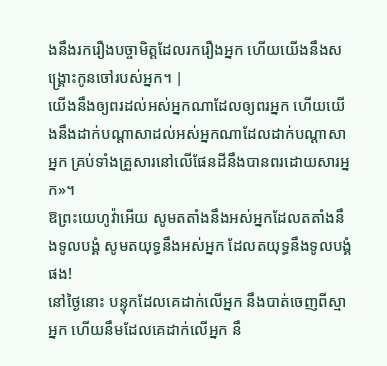ងនឹងរករឿងបច្ចាមិត្តដែលរករឿងអ្នក ហើយយើងនឹងសង្គ្រោះកូនចៅរបស់អ្នក។ |
យើងនឹងឲ្យពរដល់អស់អ្នកណាដែលឲ្យពរអ្នក ហើយយើងនឹងដាក់បណ្ដាសាដល់អស់អ្នកណាដែលដាក់បណ្ដាសាអ្នក គ្រប់ទាំងគ្រួសារនៅលើផែនដីនឹងបានពរដោយសារអ្នក»។
ឱព្រះយេហូវ៉ាអើយ សូមតតាំងនឹងអស់អ្នកដែលតតាំងនឹងទូលបង្គំ សូមតយុទ្ធនឹងអស់អ្នក ដែលតយុទ្ធនឹងទូលបង្គំផង!
នៅថ្ងៃនោះ បន្ទុកដែលគេដាក់លើអ្នក នឹងបាត់ចេញពីស្មាអ្នក ហើយនឹមដែលគេដាក់លើអ្នក នឹ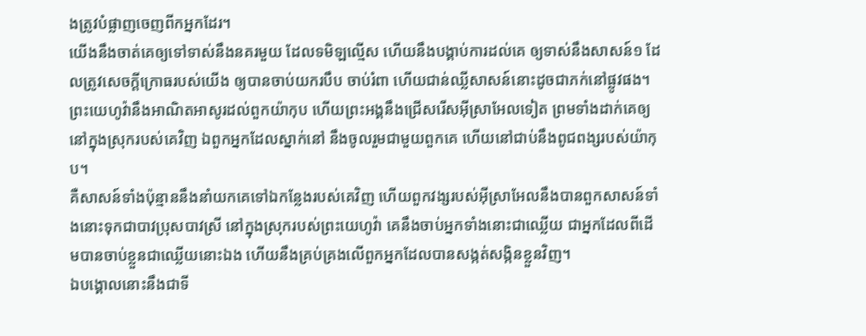ងត្រូវបំផ្លាញចេញពីកអ្នកដែរ។
យើងនឹងចាត់គេឲ្យទៅទាស់នឹងនគរមួយ ដែលទមិឡល្មើស ហើយនឹងបង្គាប់ការដល់គេ ឲ្យទាស់នឹងសាសន៍១ ដែលត្រូវសេចក្ដីក្រោធរបស់យើង ឲ្យបានចាប់យករបឹប ចាប់រំពា ហើយជាន់ឈ្លីសាសន៍នោះដូចជាភក់នៅផ្លូវផង។
ព្រះយេហូវ៉ានឹងអាណិតអាសូរដល់ពួកយ៉ាកុប ហើយព្រះអង្គនឹងជ្រើសរើសអ៊ីស្រាអែលទៀត ព្រមទាំងដាក់គេឲ្យនៅក្នុងស្រុករបស់គេវិញ ឯពួកអ្នកដែលស្នាក់នៅ នឹងចូលរួមជាមួយពួកគេ ហើយនៅជាប់នឹងពូជពង្សរបស់យ៉ាកុប។
គឺសាសន៍ទាំងប៉ុន្មាននឹងនាំយកគេទៅឯកន្លែងរបស់គេវិញ ហើយពួកវង្សរបស់អ៊ីស្រាអែលនឹងបានពួកសាសន៍ទាំងនោះទុកជាបាវប្រុសបាវស្រី នៅក្នុងស្រុករបស់ព្រះយេហូវ៉ា គេនឹងចាប់អ្នកទាំងនោះជាឈ្លើយ ជាអ្នកដែលពីដើមបានចាប់ខ្លួនជាឈ្លើយនោះឯង ហើយនឹងគ្រប់គ្រងលើពួកអ្នកដែលបានសង្កត់សង្កិនខ្លួនវិញ។
ឯបង្គោលនោះនឹងជាទី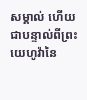សម្គាល់ ហើយជាបន្ទាល់ពីព្រះយេហូវ៉ានៃ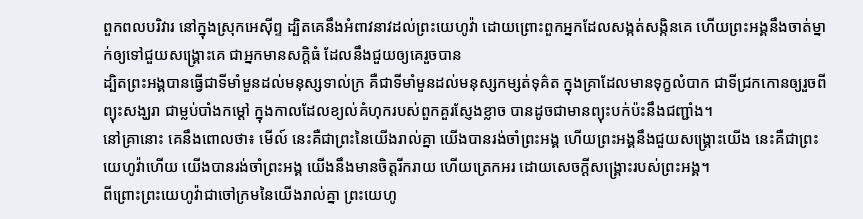ពួកពលបរិវារ នៅក្នុងស្រុកអេស៊ីព្ទ ដ្បិតគេនឹងអំពាវនាវដល់ព្រះយេហូវ៉ា ដោយព្រោះពួកអ្នកដែលសង្កត់សង្កិនគេ ហើយព្រះអង្គនឹងចាត់ម្នាក់ឲ្យទៅជួយសង្គ្រោះគេ ជាអ្នកមានសក្តិធំ ដែលនឹងជួយឲ្យគេរួចបាន
ដ្បិតព្រះអង្គបានធ្វើជាទីមាំមួនដល់មនុស្សទាល់ក្រ គឺជាទីមាំមួនដល់មនុស្សកម្សត់ទុគ៌ត ក្នុងគ្រាដែលមានទុក្ខលំបាក ជាទីជ្រកកោនឲ្យរួចពីព្យុះសង្ឃរា ជាម្លប់បាំងកម្ដៅ ក្នុងកាលដែលខ្យល់គំហុករបស់ពួកគួរស្ញែងខ្លាច បានដូចជាមានព្យុះបក់ប៉ះនឹងជញ្ជាំង។
នៅគ្រានោះ គេនឹងពោលថា៖ មើល៍ នេះគឺជាព្រះនៃយើងរាល់គ្នា យើងបានរង់ចាំព្រះអង្គ ហើយព្រះអង្គនឹងជួយសង្គ្រោះយើង នេះគឺជាព្រះយេហូវ៉ាហើយ យើងបានរង់ចាំព្រះអង្គ យើងនឹងមានចិត្តរីករាយ ហើយត្រេកអរ ដោយសេចក្ដីសង្គ្រោះរបស់ព្រះអង្គ។
ពីព្រោះព្រះយេហូវ៉ាជាចៅក្រមនៃយើងរាល់គ្នា ព្រះយេហូ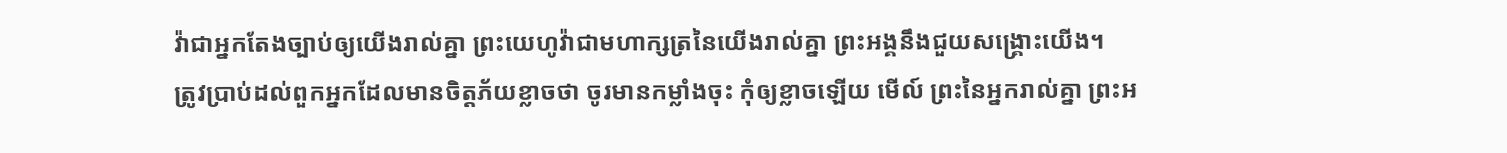វ៉ាជាអ្នកតែងច្បាប់ឲ្យយើងរាល់គ្នា ព្រះយេហូវ៉ាជាមហាក្សត្រនៃយើងរាល់គ្នា ព្រះអង្គនឹងជួយសង្គ្រោះយើង។
ត្រូវប្រាប់ដល់ពួកអ្នកដែលមានចិត្តភ័យខ្លាចថា ចូរមានកម្លាំងចុះ កុំឲ្យខ្លាចឡើយ មើល៍ ព្រះនៃអ្នករាល់គ្នា ព្រះអ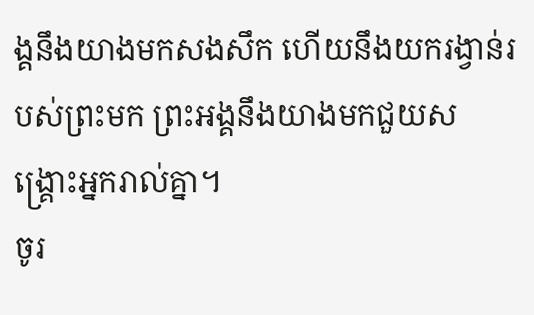ង្គនឹងយាងមកសងសឹក ហើយនឹងយករង្វាន់របស់ព្រះមក ព្រះអង្គនឹងយាងមកជួយសង្គ្រោះអ្នករាល់គ្នា។
ចូរ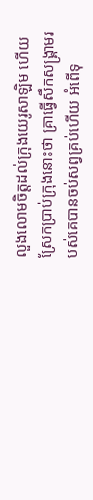លួងលោមចិត្តដល់ក្រុងយេរូសាឡិម ហើយស្រែកប្រាប់ក្រុងនោះថា គ្រាធ្វើសឹកសង្គ្រាមរបស់គេបានចប់សព្វគ្រប់ហើយ អំពើទុ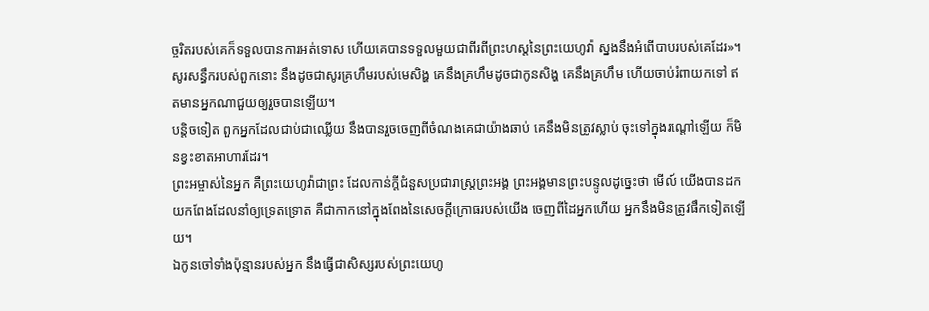ច្ចរិតរបស់គេក៏ទទួលបានការអត់ទោស ហើយគេបានទទួលមួយជាពីរពីព្រះហស្តនៃព្រះយេហូវ៉ា ស្នងនឹងអំពើបាបរបស់គេដែរ»។
សូរសន្ធឹករបស់ពួកនោះ នឹងដូចជាសូរគ្រហឹមរបស់មេសិង្ហ គេនឹងគ្រហឹមដូចជាកូនសិង្ហ គេនឹងគ្រហឹម ហើយចាប់រំពាយកទៅ ឥតមានអ្នកណាជួយឲ្យរួចបានឡើយ។
បន្តិចទៀត ពួកអ្នកដែលជាប់ជាឈ្លើយ នឹងបានរួចចេញពីចំណងគេជាយ៉ាងឆាប់ គេនឹងមិនត្រូវស្លាប់ ចុះទៅក្នុងរណ្តៅឡើយ ក៏មិនខ្វះខាតអាហារដែរ។
ព្រះអម្ចាស់នៃអ្នក គឺព្រះយេហូវ៉ាជាព្រះ ដែលកាន់ក្តីជំនួសប្រជារាស្ត្រព្រះអង្គ ព្រះអង្គមានព្រះបន្ទូលដូច្នេះថា មើល៍ យើងបានដកយកពែងដែលនាំឲ្យទ្រេតទ្រោត គឺជាកាកនៅក្នុងពែងនៃសេចក្ដីក្រោធរបស់យើង ចេញពីដៃអ្នកហើយ អ្នកនឹងមិនត្រូវផឹកទៀតឡើយ។
ឯកូនចៅទាំងប៉ុន្មានរបស់អ្នក នឹងធ្វើជាសិស្សរបស់ព្រះយេហូ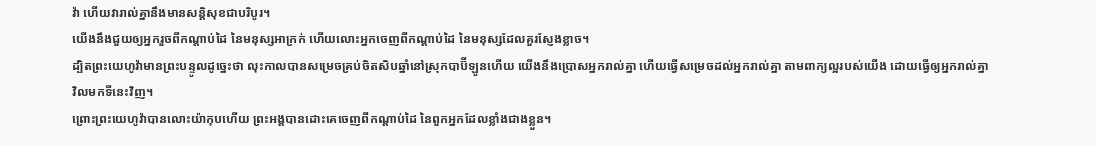វ៉ា ហើយវារាល់គ្នានឹងមានសន្តិសុខជាបរិបូរ។
យើងនឹងជួយឲ្យអ្នករួចពីកណ្ដាប់ដៃ នៃមនុស្សអាក្រក់ ហើយលោះអ្នកចេញពីកណ្ដាប់ដៃ នៃមនុស្សដែលគួរស្ញែងខ្លាច។
ដ្បិតព្រះយេហូវ៉ាមានព្រះបន្ទូលដូច្នេះថា លុះកាលបានសម្រេចគ្រប់ចិតសិបឆ្នាំនៅស្រុកបាប៊ីឡូនហើយ យើងនឹងប្រោសអ្នករាល់គ្នា ហើយធ្វើសម្រេចដល់អ្នករាល់គ្នា តាមពាក្យល្អរបស់យើង ដោយធ្វើឲ្យអ្នករាល់គ្នាវិលមកទីនេះវិញ។
ព្រោះព្រះយេហូវ៉ាបានលោះយ៉ាកុបហើយ ព្រះអង្គបានដោះគេចេញពីកណ្ដាប់ដៃ នៃពួកអ្នកដែលខ្លាំងជាងខ្លួន។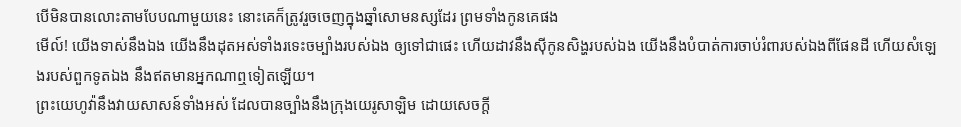បើមិនបានលោះតាមបែបណាមួយនេះ នោះគេក៏ត្រូវរួចចេញក្នុងឆ្នាំសោមនស្សដែរ ព្រមទាំងកូនគេផង
មើល៍! យើងទាស់នឹងឯង យើងនឹងដុតអស់ទាំងរទេះចម្បាំងរបស់ឯង ឲ្យទៅជាផេះ ហើយដាវនឹងស៊ីកូនសិង្ហរបស់ឯង យើងនឹងបំបាត់ការចាប់រំពារបស់ឯងពីផែនដី ហើយសំឡេងរបស់ពួកទូតឯង នឹងឥតមានអ្នកណាឮទៀតឡើយ។
ព្រះយេហូវ៉ានឹងវាយសាសន៍ទាំងអស់ ដែលបានច្បាំងនឹងក្រុងយេរូសាឡិម ដោយសេចក្ដី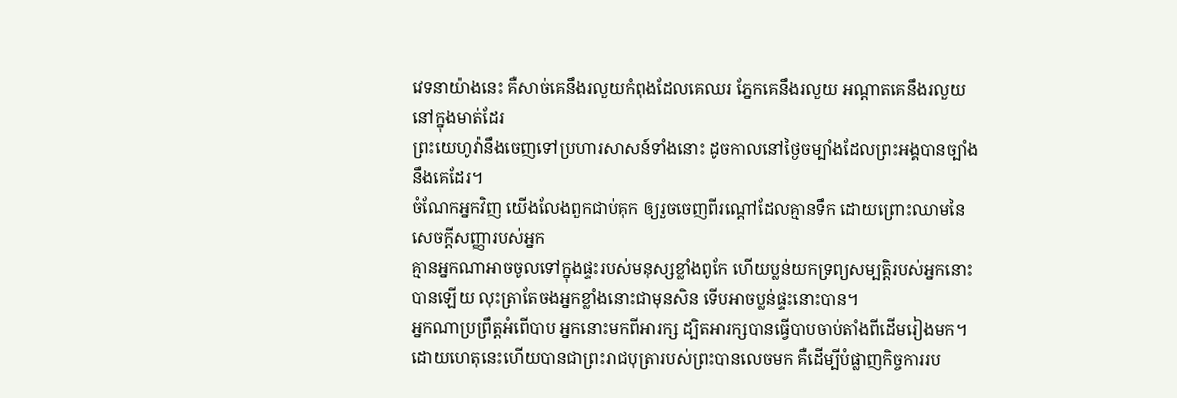វេទនាយ៉ាងនេះ គឺសាច់គេនឹងរលួយកំពុងដែលគេឈរ ភ្នែកគេនឹងរលួយ អណ្ដាតគេនឹងរលួយនៅក្នុងមាត់ដែរ
ព្រះយេហូវ៉ានឹងចេញទៅប្រហារសាសន៍ទាំងនោះ ដូចកាលនៅថ្ងៃចម្បាំងដែលព្រះអង្គបានច្បាំងនឹងគេដែរ។
ចំណែកអ្នកវិញ យើងលែងពួកជាប់គុក ឲ្យរួចចេញពីរណ្តៅដែលគ្មានទឹក ដោយព្រោះឈាមនៃសេចក្ដីសញ្ញារបស់អ្នក
គ្មានអ្នកណាអាចចូលទៅក្នុងផ្ទះរបស់មនុស្សខ្លាំងពូកែ ហើយប្លន់យកទ្រព្យសម្បត្តិរបស់អ្នកនោះបានឡើយ លុះត្រាតែចងអ្នកខ្លាំងនោះជាមុនសិន ទើបអាចប្លន់ផ្ទះនោះបាន។
អ្នកណាប្រព្រឹត្តអំពើបាប អ្នកនោះមកពីអារក្ស ដ្បិតអារក្សបានធ្វើបាបចាប់តាំងពីដើមរៀងមក។ ដោយហេតុនេះហើយបានជាព្រះរាជបុត្រារបស់ព្រះបានលេចមក គឺដើម្បីបំផ្លាញកិច្ចការរប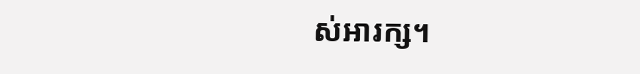ស់អារក្ស។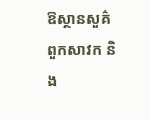ឱស្ថានសួគ៌ ពួកសាវក និង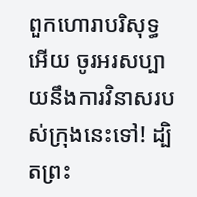ពួកហោរាបរិសុទ្ធអើយ ចូរអរសប្បាយនឹងការវិនាសរបស់ក្រុងនេះទៅ! ដ្បិតព្រះ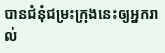បានជំនុំជម្រះក្រុងនេះឲ្យអ្នករាល់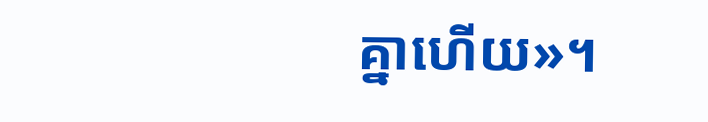គ្នាហើយ»។